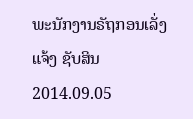ພະນັກງານຣັຖກອນເລັ່ງແຈ້ງ ຊັບສິນ
2014.09.05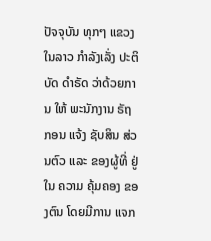ປັຈຈຸບັນ ທຸກໆ ແຂວງ ໃນລາວ ກຳລັງເລັ່ງ ປະຕິບັດ ດຳຣັດ ວ່າດ້ວຍການ ໃຫ້ ພະນັກງານ ຣັຖກອນ ແຈ້ງ ຊັບສິນ ສ່ວນຕົວ ແລະ ຂອງຜູ້ທີ່ ຢູ່ໃນ ຄວາມ ຄຸ້ມຄອງ ຂອງຕົນ ໂດຍມີການ ແຈກ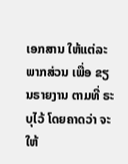ເອກສານ ໃຫ້ແຕ່ລະ ພາກສ່ວນ ເພື່ອ ຂຽນຣາຍງານ ຕາມທີ່ ຣະບຸໄວ້ ໂດຍຄາດວ່າ ຈະໃຫ້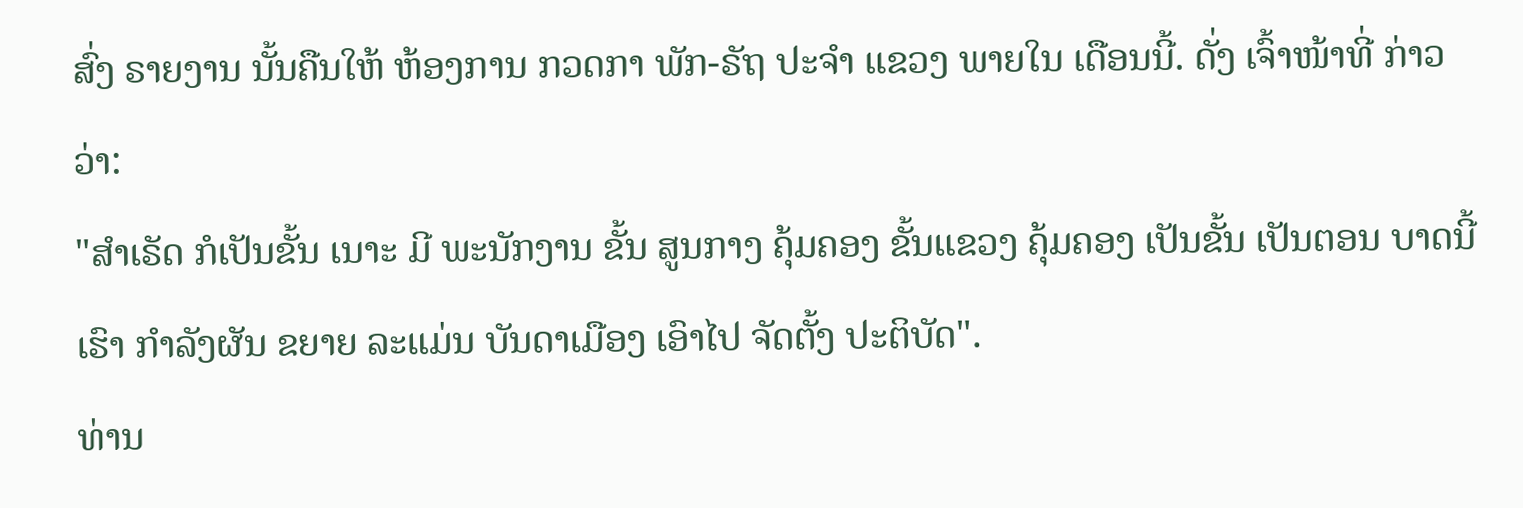ສົ່ງ ຣາຍງານ ນັ້ນຄືນໃຫ້ ຫ້ອງການ ກວດກາ ພັກ-ຣັຖ ປະຈຳ ແຂວງ ພາຍໃນ ເດືອນນີ້. ດັ່ງ ເຈົ້າໜ້າທີ່ ກ່າວວ່າ:
"ສຳເຣັດ ກໍເປັນຂັ້ນ ເນາະ ມີ ພະນັກງານ ຂັ້ນ ສູນກາງ ຄຸ້ມຄອງ ຂັ້ນແຂວງ ຄຸ້ມຄອງ ເປັນຂັ້ນ ເປັນຕອນ ບາດນີ້ເຮົາ ກຳລັງຜັນ ຂຍາຍ ລະແມ່ນ ບັນດາເມືອງ ເອົາໄປ ຈັດຕັ້ງ ປະຕິບັດ".
ທ່ານ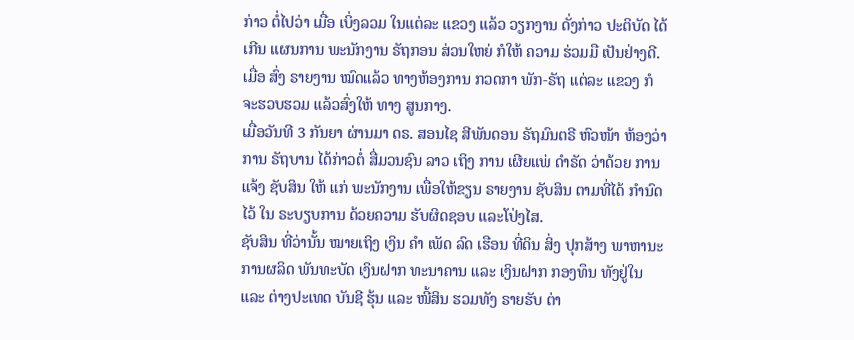ກ່າວ ຕໍ່ໄປວ່າ ເມື່ອ ເບິ່ງລວມ ໃນແຕ່ລະ ແຂວງ ແລ້ວ ວຽກງານ ດັ່ງກ່າວ ປະຕິບັດ ໄດ້ເກີນ ແຜນການ ພະນັກງານ ຣັຖກອນ ສ່ວນໃຫຍ່ ກໍໃຫ້ ຄວາມ ຮ່ວມມື ເປັນຢ່າງດີ. ເມື່ອ ສົ່ງ ຣາຍງານ ໝົດແລ້ວ ທາງຫ້ອງການ ກວດກາ ພັກ-ຣັຖ ແຕ່ລະ ແຂວງ ກໍ ຈະຮວບຮວມ ແລ້ວສົ່ງໃຫ້ ທາງ ສູນກາງ.
ເມື່ອວັນທີ 3 ກັນຍາ ຜ່ານມາ ດຣ. ສອນໄຊ ສີພັນດອນ ຣັຖມົນຕຣີ ຫົວໜ້າ ຫ້ອງວ່າການ ຣັຖບານ ໄດ້ກ່າວຕໍ່ ສື່ມວນຊົນ ລາວ ເຖິງ ການ ເຜີຍແພ່ ດຳຣັດ ວ່າດ້ວຍ ການແຈ້ງ ຊັບສິນ ໃຫ້ ແກ່ ພະນັກງານ ເພື່ອໃຫ້ຂຽນ ຣາຍງານ ຊັບສິນ ຕາມທີ່ໄດ້ ກຳນົດໄວ້ ໃນ ຣະບຽບການ ດ້ວຍຄວາມ ຮັບຜິດຊອບ ແລະໂປ່ງໄສ.
ຊັບສິນ ທີ່ວ່ານັ້ນ ໝາຍເຖິງ ເງິນ ຄຳ ເພັດ ລົດ ເຮືອນ ທີ່ດິນ ສິ່ງ ປຸກສ້າງ ພາຫານະ ການຜລິດ ພັນທະບັດ ເງິນຝາກ ທະນາຄານ ແລະ ເງິນຝາກ ກອງທຶນ ທັງຢູ່ໃນ ແລະ ຕ່າງປະເທດ ບັນຊີ ຮຸ້ນ ແລະ ໜີ້ສິນ ຮວມທັງ ຣາຍຮັບ ຕ່າ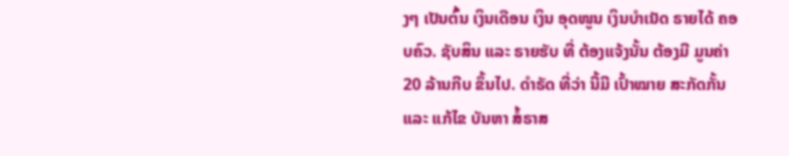ງໆ ເປັນຕົ້ນ ເງິນເດືອນ ເງິນ ອຸດໜູນ ເງິນບຳເນັດ ຣາຍໄດ້ ຄອບຄົວ. ຊັບສິນ ແລະ ຣາຍຮັບ ທີ່ ຕ້ອງແຈ້ງນັ້ນ ຕ້ອງມີ ມູນຄ່າ 20 ລ້ານກີບ ຂຶ້ນໄປ. ດຳຣັດ ທີ່ວ່າ ນີ້ມີ ເປົ້າໝາຍ ສະກັດກັ້ນ ແລະ ແກ້ໄຂ ບັນຫາ ສໍ້ຣາສ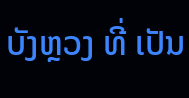ບັງຫຼວງ ທີ່ ເປັນ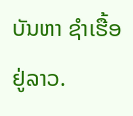ບັນຫາ ຊຳເຮື້ອ ຢູ່ລາວ.